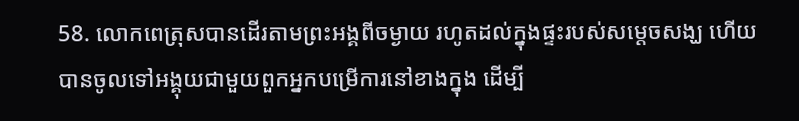58. លោកពេត្រុសបានដើរតាមព្រះអង្គពីចម្ងាយ រហូតដល់ក្នុងផ្ទះរបស់សម្ដេចសង្ឃ ហើយបានចូលទៅអង្គុយជាមួយពួកអ្នកបម្រើការនៅខាងក្នុង ដើម្បី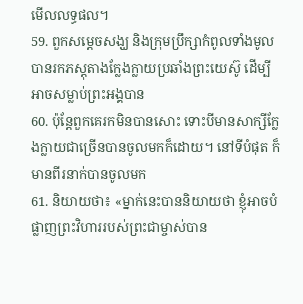មើលលទ្ធផល។
59. ពួកសម្ដេចសង្ឃ និងក្រុមបឹ្រក្សាកំពូលទាំងមូលបានរកភស្តុតាងក្លែងក្លាយប្រឆាំងព្រះយេស៊ូ ដើម្បីអាចសម្លាប់ព្រះអង្គបាន
60. ប៉ុន្ដែពួកគេរកមិនបានសោះ ទោះបីមានសាក្សីក្លែងក្លាយជាច្រើនបានចូលមកក៏ដោយ។ នៅទីបំផុត ក៏មានពីរនាក់បានចូលមក
61. និយាយថា៖ «ម្នាក់នេះបាននិយាយថា ខ្ញុំអាចបំផ្លាញព្រះវិហាររបស់ព្រះជាម្ចាស់បាន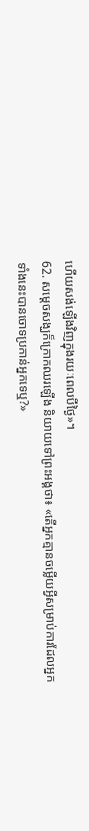ហើយសង់ឡើងវិញក្នុងរយៈពេលបីថ្ងៃ»។
62. សម្ដេចសង្ឃក៏ក្រោកឈរឡើង និយាយទៅព្រះអង្គថា៖ «តើអ្នកគ្មានចម្លើយអ្វីសម្រាប់ការដែលអ្នកទាំងនេះបានចោទប្រកាន់អ្នកទេឬ?»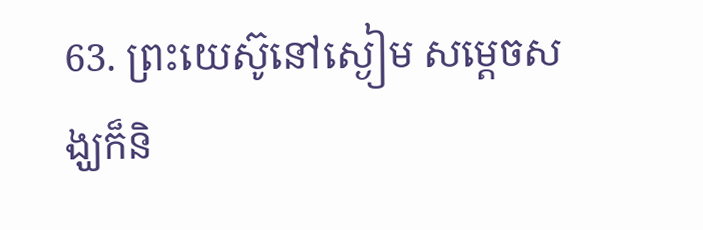63. ព្រះយេស៊ូនៅស្ងៀម សម្ដេចសង្ឃក៏និ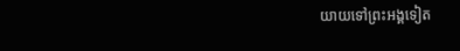យាយទៅព្រះអង្គទៀត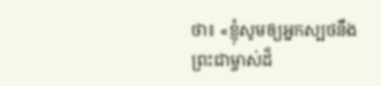ថា៖ «ខ្ញុំសូមឲ្យអ្នកស្បថនឹងព្រះជាម្ចាស់ដ៏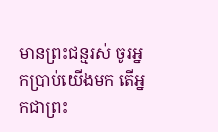មានព្រះជន្មរស់ ចូរអ្នកប្រាប់យើងមក តើអ្នកជាព្រះ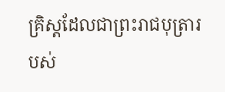គ្រិស្ដដែលជាព្រះរាជបុត្រារបស់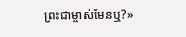ព្រះជាម្ចាស់មែនឬ?»